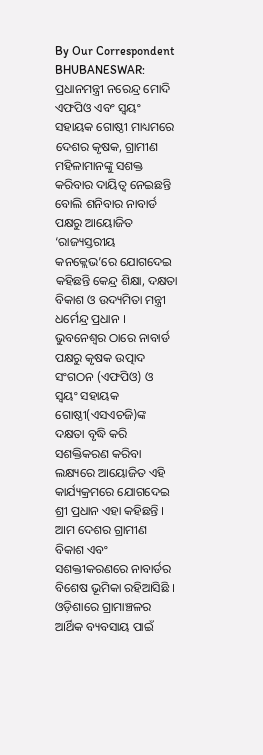By Our Correspondent
BHUBANESWAR: ପ୍ରଧାନମନ୍ତ୍ରୀ ନରେନ୍ଦ୍ର ମୋଦି ଏଫପିଓ ଏବଂ ସ୍ୱୟଂ ସହାୟକ ଗୋଷ୍ଠୀ ମାଧ୍ୟମରେ ଦେଶର କୃଷକ, ଗ୍ରାମୀଣ ମହିଳାମାନଙ୍କୁ ସଶକ୍ତ କରିବାର ଦାୟିତ୍ୱ ନେଇଛନ୍ତି ବୋଲି ଶନିବାର ନାବାର୍ଡ ପକ୍ଷରୁ ଆୟୋଜିତ ‘ରାଜ୍ୟସ୍ତରୀୟ କନକ୍ଲେଭ’ରେ ଯୋଗଦେଇ କହିଛନ୍ତି କେନ୍ଦ୍ର ଶିକ୍ଷା, ଦକ୍ଷତା ବିକାଶ ଓ ଉଦ୍ୟମିତା ମନ୍ତ୍ରୀ ଧର୍ମେନ୍ଦ୍ର ପ୍ରଧାନ ।
ଭୁବନେଶ୍ୱର ଠାରେ ନାବାର୍ଡ ପକ୍ଷରୁ କୃଷକ ଉତ୍ପାଦ ସଂଗଠନ (ଏଫପିଓ) ଓ ସ୍ୱୟଂ ସହାୟକ ଗୋଷ୍ଠୀ(ଏସଏଚଜି)ଙ୍କ ଦକ୍ଷତା ବୃଦ୍ଧି କରି ସଶକ୍ତିକରଣ କରିବା ଲକ୍ଷ୍ୟରେ ଆୟୋଜିତ ଏହି କାର୍ଯ୍ୟକ୍ରମରେ ଯୋଗଦେଇ ଶ୍ରୀ ପ୍ରଧାନ ଏହା କହିଛନ୍ତି । ଆମ ଦେଶର ଗ୍ରାମୀଣ ବିକାଶ ଏବଂ ସଶକ୍ତୀକରଣରେ ନାବାର୍ଡର ବିଶେଷ ଭୂମିକା ରହିଆସିଛି ।
ଓଡ଼ିଶାରେ ଗ୍ରାମାଞ୍ଚଳର ଆର୍ଥିକ ବ୍ୟବସାୟ ପାଇଁ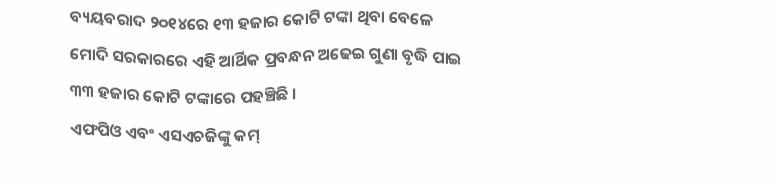ବ୍ୟୟବରାଦ ୨୦୧୪ରେ ୧୩ ହଜାର କୋଟି ଟଙ୍କା ଥିବା ବେଳେ ମୋଦି ସରକାରରେ ଏହି ଆର୍ଥିକ ପ୍ରବନ୍ଧନ ଅଢେଇ ଗୁଣା ବୃଦ୍ଧି ପାଇ ୩୩ ହଜାର କୋଟି ଟଙ୍କାରେ ପହଞ୍ଚିଛି ।
ଏଫପିଓ ଏବଂ ଏସଏଚଜିଙ୍କୁ କମ୍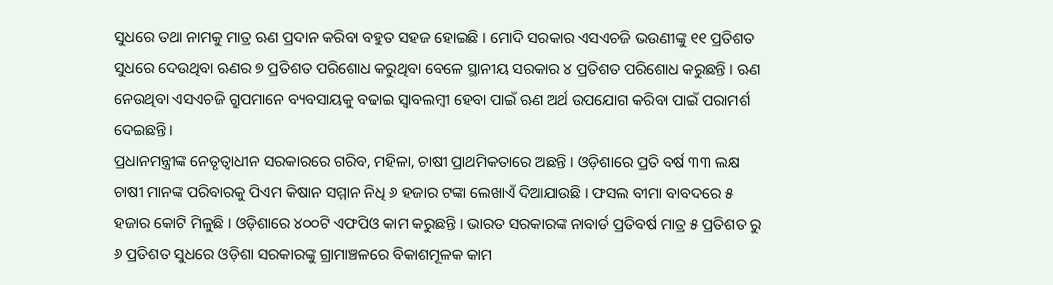ସୁଧରେ ତଥା ନାମକୁ ମାତ୍ର ଋଣ ପ୍ରଦାନ କରିବା ବହୁତ ସହଜ ହୋଇଛି । ମୋଦି ସରକାର ଏସଏଚଜି ଭଉଣୀଙ୍କୁ ୧୧ ପ୍ରତିଶତ ସୁଧରେ ଦେଉଥିବା ଋଣର ୭ ପ୍ରତିଶତ ପରିଶୋଧ କରୁଥିବା ବେଳେ ସ୍ଥାନୀୟ ସରକାର ୪ ପ୍ରତିଶତ ପରିଶୋଧ କରୁଛନ୍ତି । ଋଣ ନେଉଥିବା ଏସଏଚଜି ଗ୍ରୁପମାନେ ବ୍ୟବସାୟକୁ ବଢାଇ ସ୍ୱାବଲମ୍ବୀ ହେବା ପାଇଁ ଋଣ ଅର୍ଥ ଉପଯୋଗ କରିବା ପାଇଁ ପରାମର୍ଶ ଦେଇଛନ୍ତି।
ପ୍ରଧାନମନ୍ତ୍ରୀଙ୍କ ନେତୃତ୍ୱାଧୀନ ସରକାରରେ ଗରିବ, ମହିଳା, ଚାଷୀ ପ୍ରାଥମିକତାରେ ଅଛନ୍ତି । ଓଡ଼ିଶାରେ ପ୍ରତି ବର୍ଷ ୩୩ ଲକ୍ଷ ଚାଷୀ ମାନଙ୍କ ପରିବାରକୁ ପିଏମ କିଷାନ ସମ୍ମାନ ନିଧି ୬ ହଜାର ଟଙ୍କା ଲେଖାଏଁ ଦିଆଯାଉଛି । ଫସଲ ବୀମା ବାବଦରେ ୫ ହଜାର କୋଟି ମିଳୁଛି । ଓଡ଼ିଶାରେ ୪୦୦ଟି ଏଫପିଓ କାମ କରୁଛନ୍ତି । ଭାରତ ସରକାରଙ୍କ ନାବାର୍ଡ ପ୍ରତିବର୍ଷ ମାତ୍ର ୫ ପ୍ରତିଶତ ରୁ ୬ ପ୍ରତିଶତ ସୁଧରେ ଓଡ଼ିଶା ସରକାରଙ୍କୁ ଗ୍ରାମାଞ୍ଚଳରେ ବିକାଶମୂଳକ କାମ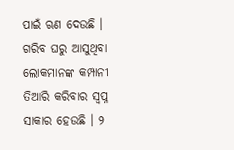ପାଇଁ ଋଣ ଦେଉଛି ।
ଗରିବ ଘରୁ ଆସୁଥିବା ଲୋକମାନଙ୍କ କମ୍ପାନୀ ତିଆରି କରିବାର ସ୍ୱପ୍ନ ସାକାର ହେଉଛି । ୨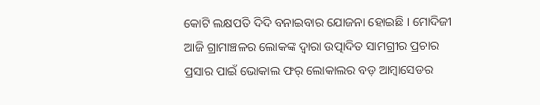କୋଟି ଲକ୍ଷପତି ଦିଦି ବନାଇବାର ଯୋଜନା ହୋଇଛି । ମୋଦିଜୀ ଆଜି ଗ୍ରାମାଞ୍ଚଳର ଲୋକଙ୍କ ଦ୍ୱାରା ଉତ୍ପାଦିତ ସାମଗ୍ରୀର ପ୍ରଚାର ପ୍ରସାର ପାଇଁ ଭୋକାଲ ଫର୍ ଲୋକାଲର ବଡ଼ ଆମ୍ବାସେଡର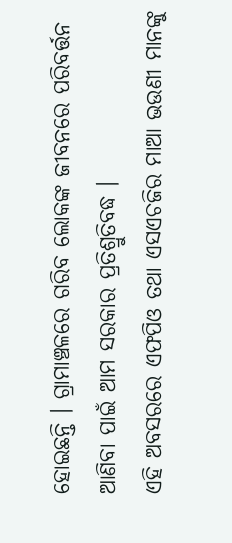ହୋଇଛନ୍ତି । ଗ୍ରାମାଞ୍ଚଳରେ ଗରିବ ଲୋକଙ୍କ ଜୀବନରେ ପରିବର୍ତ୍ତନ ଆଣିବା ପାଇଁ ଆମ ସରକାର ପ୍ରତିଶ୍ରୁତିବଦ୍ଧ ।
ଏହି ଅବସରରେ ଏଫପିଓ ତଥା ଏସଏଚଜିର ମାଆ ଭଉଣୀ ମାନଙ୍କୁ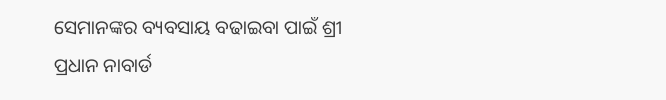ସେମାନଙ୍କର ବ୍ୟବସାୟ ବଢାଇବା ପାଇଁ ଶ୍ରୀ ପ୍ରଧାନ ନାବାର୍ଡ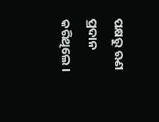ପକ୍ଷରୁ ଋଣ ପ୍ରଦାନ କରିଥିଲେ ।